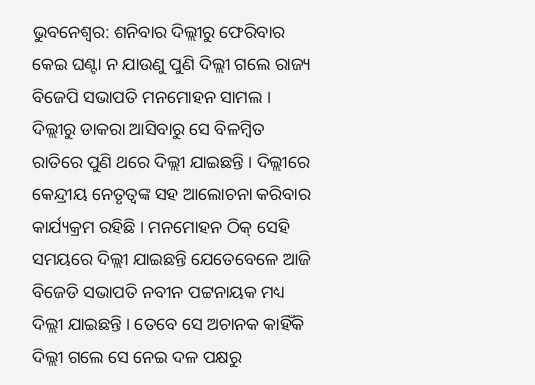ଭୁବନେଶ୍ୱର: ଶନିବାର ଦିଲ୍ଲୀରୁ ଫେରିବାର କେଇ ଘଣ୍ଟା ନ ଯାଉଣୁ ପୁଣି ଦିଲ୍ଲୀ ଗଲେ ରାଜ୍ୟ ବିଜେପି ସଭାପତି ମନମୋହନ ସାମଲ । ଦିଲ୍ଲୀରୁ ଡାକରା ଆସିବାରୁ ସେ ବିଳମ୍ବିତ ରାତିରେ ପୁଣି ଥରେ ଦିଲ୍ଲୀ ଯାଇଛନ୍ତି । ଦିଲ୍ଲୀରେ କେନ୍ଦ୍ରୀୟ ନେତୃତ୍ୱଙ୍କ ସହ ଆଲୋଚନା କରିବାର କାର୍ଯ୍ୟକ୍ରମ ରହିଛି । ମନମୋହନ ଠିକ୍ ସେହି ସମୟରେ ଦିଲ୍ଲୀ ଯାଇଛନ୍ତି ଯେତେବେଳେ ଆଜି ବିଜେଡି ସଭାପତି ନବୀନ ପଟ୍ଟନାୟକ ମଧ୍ୟ ଦିଲ୍ଲୀ ଯାଇଛନ୍ତି । ତେବେ ସେ ଅଚାନକ କାହିଁକି ଦିଲ୍ଲୀ ଗଲେ ସେ ନେଇ ଦଳ ପକ୍ଷରୁ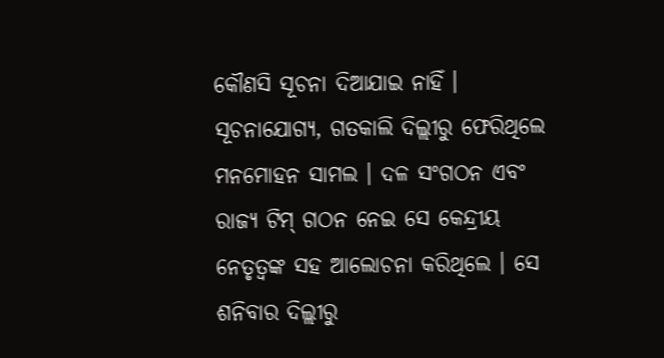କୌଣସି ସୂଚନା ଦିଆଯାଇ ନାହିଁ ।
ସୂଚନାଯୋଗ୍ୟ, ଗତକାଲି ଦିଲ୍ଲୀରୁ ଫେରିଥିଲେ ମନମୋହନ ସାମଲ । ଦଳ ସଂଗଠନ ଏବଂ ରାଜ୍ୟ ଟିମ୍ ଗଠନ ନେଇ ସେ କେନ୍ଦ୍ରୀୟ ନେତୃତ୍ୱଙ୍କ ସହ ଆଲୋଚନା କରିଥିଲେ । ସେ ଶନିବାର ଦିଲ୍ଲୀରୁ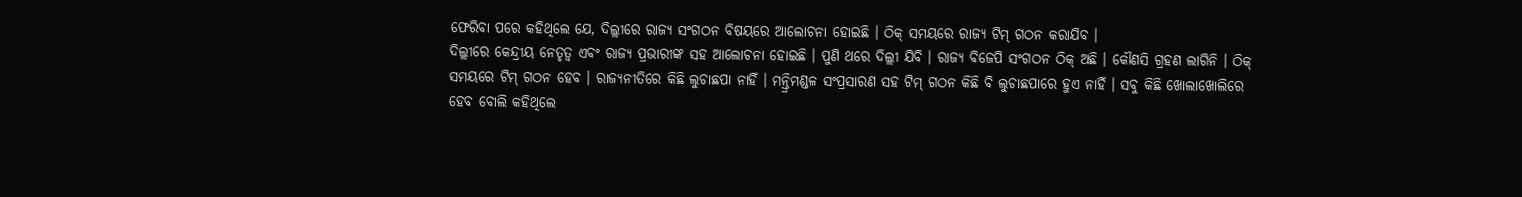ଫେରିବା ପରେ କହିଥିଲେ ଯେ, ଦିଲ୍ଲୀରେ ରାଜ୍ୟ ସଂଗଠନ ବିଷୟରେ ଆଲୋଚନା ହୋଇଛି । ଠିକ୍ ସମୟରେ ରାଜ୍ୟ ଟିମ୍ ଗଠନ କରାଯିବ ।
ଦିଲ୍ଲୀରେ କେନ୍ଦ୍ରୀୟ ନେତୃତ୍ୱ ଏବଂ ରାଜ୍ୟ ପ୍ରଭାରୀଙ୍କ ସହ ଆଲୋଚନା ହୋଇଛି । ପୁଣି ଥରେ ଦିଲ୍ଲୀ ଯିବି । ରାଜ୍ୟ ବିଜେପି ସଂଗଠନ ଠିକ୍ ଅଛି । କୌଣସି ଗ୍ରହଣ ଲାଗିନି । ଠିକ୍ ସମୟରେ ଟିମ୍ ଗଠନ ହେବ । ରାଜ୍ୟନୀତିରେ କିଛି ଲୁଚାଛପା ନାହିଁ । ମନ୍ତ୍ରିମଣ୍ଡଳ ସଂପ୍ରସାରଣ ସହ ଟିମ୍ ଗଠନ କିଛି ବି ଲୁଚାଛପାରେ ହୁଏ ନାହିଁ । ସବୁ କିଛି ଖୋଲାଖୋଲିରେ ହେବ ବୋଲି କହିଥିଲେ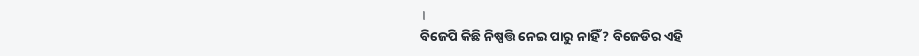।
ବିଜେପି କିଛି ନିଷ୍ପତ୍ତି ନେଇ ପାରୁ ନାହିଁ ? ବିଜେଡିର ଏହି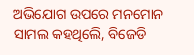ଅଭିଯୋଗ ଉପରେ ମନମୋନ ସାମଲ କହଥିଲେି, ବିଜେଡି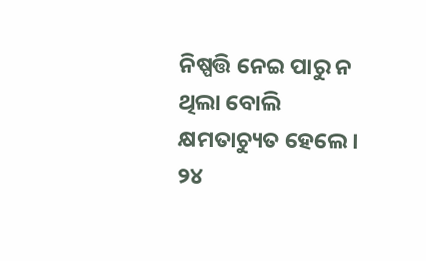ନିଷ୍ପତ୍ତି ନେଇ ପାରୁ ନ ଥିଲା ବୋଲି କ୍ଷମତାଚ୍ୟୁତ ହେଲେ । ୨୪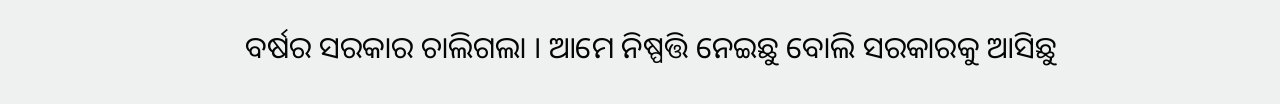ବର୍ଷର ସରକାର ଚାଲିଗଲା । ଆମେ ନିଷ୍ପତ୍ତି ନେଇଛୁ ବୋଲି ସରକାରକୁ ଆସିଛୁ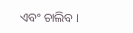ଏବଂ ଚାଲିବ ।